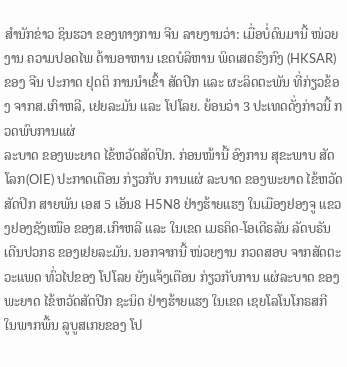ສຳນັກຂ່າວ ຊິນຮວາ ຂອງທາງການ ຈີນ ລາຍງານວ່າ: ເມື່ອບໍ່ດົນມານີ້ ໜ່ວຍງານ ຄວາມປອດໄພ ດ້ານອາຫານ ເຂດບໍລິຫານ ພິດເສດຮົງກົງ (HKSAR) ຂອງ ຈີນ ປະກາດ ຢຸດຕິ ການນຳເຂົ້າ ສັດປິກ ແລະ ຜະລິດຕະພັນ ທີ່ກ່ຽວຂ້ອງ ຈາກສ.ເກົາຫລີ, ເຢຍລະມັນ ແລະ ໂປໂລຍ. ຍ້ອນວ່າ 3 ປະເທດດັ່ງກ່າວນີ້ ກວດພົບການແຜ່
ລະບາດ ຂອງພະຍາດ ໄຂ້ຫວັດສັດປິກ. ກ່ອນໜ້ານີ້ ອົງການ ສຸຂະພາບ ສັດໂລກ(OIE) ປະກາດເຕືອນ ກ່ຽວກັບ ການແຜ່ ລະບາດ ຂອງພະຍາດ ໄຂ້ຫວັດສັດປິກ ສາຍພັນ ເອສ 5 ເອັນ8 H5N8 ຢ່າງຮ້າຍແຮງ ໃນເມືອງຢອງຈູ ແຂວງຢອງຊັງເໜືອ ຂອງສ.ເກົາຫລີ ແລະ ໃນເຂດ ເມຣຄິດ-ໂອເດີຣລັນ ລັດບຣັນ
ເດີນປວກຣ ຂອງເຢຍລະມັນ. ນອກຈາກນີ້ ໜ່ວຍງານ ກວດສອບ ຈາກສັດຕະວະແພດ ທົ່ວໄປຂອງ ໂປໂລຍ ຍັງແຈ້ງເຕືອນ ກ່ຽວກັບການ ແຜ່ລະບາດ ຂອງພະຍາດ ໄຂ້ຫວັດສັດປີກ ຊະນິດ ຢ່າງຮ້າຍແຮງ ໃນເຂດ ເຊຍໂລໂນໂກຣສກີ ໃນພາກພື້ນ ລູບູສເກຍຂອງ ໂປ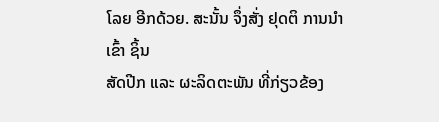ໂລຍ ອີກດ້ວຍ. ສະນັ້ນ ຈຶ່ງສັ່ງ ຢຸດຕິ ການນຳເຂົ້າ ຊິ້ນ
ສັດປີກ ແລະ ຜະລິດຕະພັນ ທີ່ກ່ຽວຂ້ອງ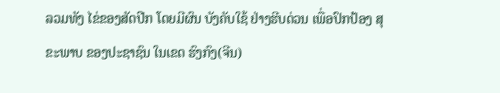ລວມທັງ ໄຂ່ຂອງສັດປີກ ໂດຍມີຜົນ ບັງຄັບໃຊ້ ຢ່າງຮີບດ່ວນ ເພື່ອປົກປ້ອງ ສຸຂະພາບ ຂອງປະຊາຊົນ ໃນເຂດ ຮົງກົງ(ຈີນ)